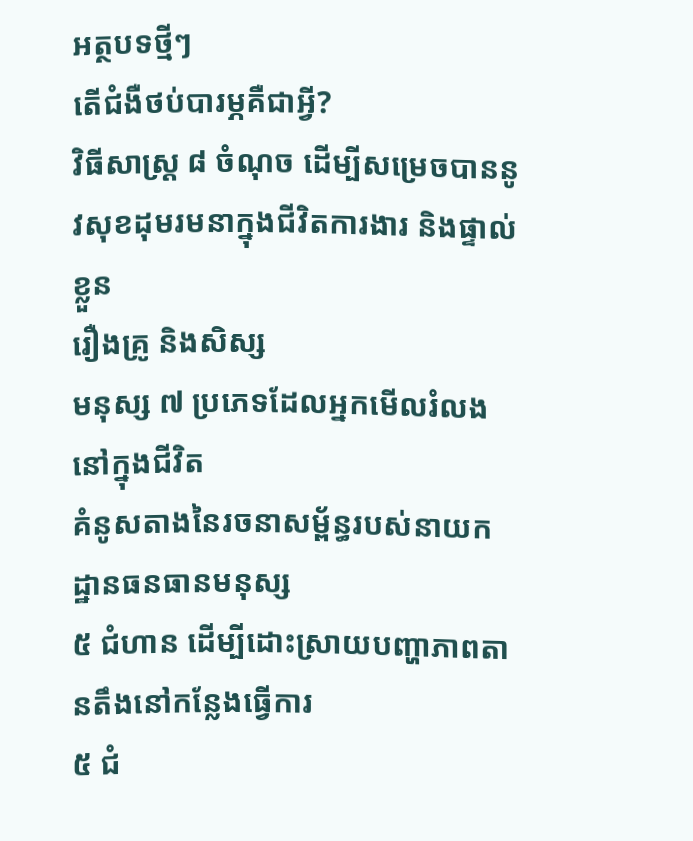អត្ថបទថ្មីៗ
តើជំងឺថប់បារម្ភគឺជាអ្វី?
វិធីសាស្រ្ត ៨ ចំណុច ដើម្បីសម្រេចបាននូវសុខដុមរមនាក្នុងជីវិតការងារ និងផ្ទាល់ខ្លួន
រឿងគ្រូ និងសិស្ស
មនុស្ស ៧ ប្រភេទដែលអ្នកមើលរំលងនៅក្នុងជីវិត
គំនូសតាងនៃរចនាសម្ព័ន្ធរបស់នាយកដ្ឋានធនធានមនុស្ស
៥ ជំហាន ដើម្បីដោះស្រាយបញ្ហាភាពតានតឹងនៅកន្លែងធ្វើការ
៥ ជំ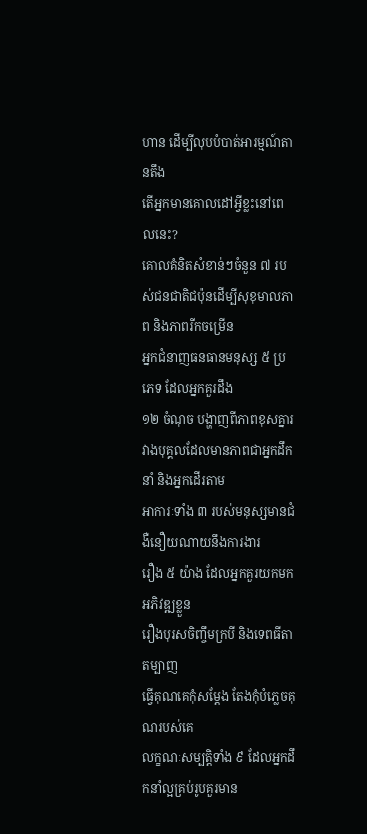ហាន ដើម្បីលុបបំបាត់អារម្មណ៍តានតឹង
តើអ្នកមានគោលដៅអ្វីខ្លះនៅពេលនេះ?
គោលគំនិតសំខាន់ៗចំនួន ៧ របស់ជនជាតិជប៉ុនដើម្បីសុខុមាលភាព និងភាពរីកចម្រើន
អ្នកជំនាញធនធានមនុស្ស ៥ ប្រភេទ ដែលអ្នកគួរដឹង
១២ ចំណុច បង្ហាញពីភាពខុសគ្នារវាងបុគ្គលដែលមានភាពជាអ្នកដឹកនាំ និងអ្នកដើរតាម
អាការៈទាំង ៣ របស់មនុស្សមានជំងឺនឿយណាយនឹងការងារ
រឿង ៥ យ៉ាង ដែលអ្នកគួរយកមកអភិវឌ្ឍខ្លួន
រឿងបុរសចិញ្ចឹមក្របី និងទេពធីតាតម្បាញ
ធ្វើគុណគេកុំសម្ដែង តែងកុំបំភ្លេចគុណរបស់គេ
លក្ខណៈសម្បត្តិទាំង ៩ ដែលអ្នកដឹកនាំល្អគ្រប់រូបគួរមាន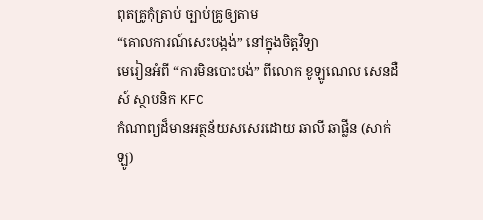ពុតគ្រូកុំត្រាប់ ច្បាប់គ្រូឲ្យតាម
“គោលការណ៍សេះបង្កង់” នៅក្នុងចិត្តវិទ្យា
មេរៀនអំពី “ការមិនបោះបង់” ពីលោក ខូឡូណេល សេនដឺស៍ ស្ថាបនិក KFC
កំណាព្យដ៏មានអត្ថន័យសសេរដោយ ឆាលី ឆាផ្លីន (សាក់ឡូ)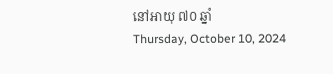នៅអាយុ ៧០ ឆ្នាំ
Thursday, October 10, 2024